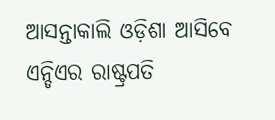ଆସନ୍ତାକାଲି ଓଡ଼ିଶା ଆସିବେ ଏନ୍ଡିଏର ରାଷ୍ଟ୍ରପତି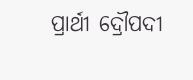ପ୍ରାର୍ଥୀ ଦ୍ରୌପଦୀ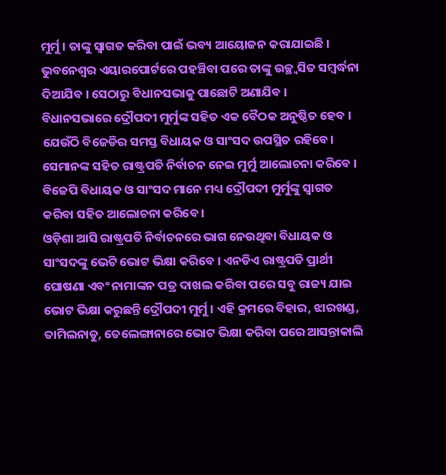ମୁର୍ମୁ । ତାଙ୍କୁ ସ୍ୱାଗତ କରିବା ପାଇଁ ଭବ୍ୟ ଆୟୋଜନ କରାଯାଇଛି । ଭୁବନେଶ୍ୱର ଏୟାରପୋର୍ଟରେ ପହଞ୍ଚିବା ପରେ ତାଙ୍କୁ ଉଚ୍ଛ୍ୱସିତ ସମ୍ବର୍ଦ୍ଧନା ଦିଆଯିବ । ସେଠାରୁ ବିଧାନସଭାକୁ ପାଛୋଟି ଅଣାଯିବ ।
ବିଧାନସଭାରେ ଦ୍ରୌପଦୀ ମୁର୍ମୁଙ୍କ ସହିତ ଏକ ବୈଠକ ଅନୁଷ୍ଠିତ ହେବ । ଯେଉଁଠି ବିଜେଡିର ସମସ୍ତ ବିଧାୟକ ଓ ସାଂସଦ ଉପସ୍ଥିତ ରହିବେ। ସେମାନଙ୍କ ସହିତ ରାଷ୍ଟ୍ରପତି ନିର୍ବାଚନ ନେଇ ମୁର୍ମୁ ଆଲୋଚନା କରିବେ । ବିଜେପି ବିଧାୟକ ଓ ସାଂସଦ ମାନେ ମଧ୍ୟ ଦ୍ରୌପଦୀ ମୁର୍ମୁଙ୍କୁ ସ୍ୱାଗତ କରିବା ସହିତ ଆଲୋଚନା କରିବେ ।
ଓଡ଼ିଶା ଆସି ରାଷ୍ଟ୍ରପତି ନିର୍ବାଚନରେ ଭାଗ ନେଉଥିବା ବିଧାୟକ ଓ ସାଂସଦଙ୍କୁ ଭେଟି ଭୋଟ ଭିକ୍ଷା କରିବେ । ଏନଡିଏ ରାଷ୍ଟ୍ରପତି ପ୍ରାର୍ଥୀ ଘୋଷଣା ଏବଂ ନାମାଙ୍କନ ପତ୍ର ଦାଖଲ କରିବା ପରେ ସବୁ ରାଜ୍ୟ ଯାଇ ଭୋଟ ଭିକ୍ଷା କରୁଛନ୍ତି ଦ୍ରୌପଦୀ ମୁର୍ମୁ । ଏହି କ୍ରମରେ ବିହାର, ଝାରଖଣ୍ଡ, ତାମିଲନାଡୁ, ତେଲେଙ୍ଗାନାରେ ଭୋଟ ଭିକ୍ଷା କରିବା ପରେ ଆସନ୍ତାକାଲି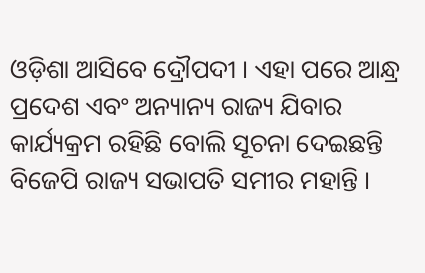ଓଡ଼ିଶା ଆସିବେ ଦ୍ରୌପଦୀ । ଏହା ପରେ ଆନ୍ଧ୍ର ପ୍ରଦେଶ ଏବଂ ଅନ୍ୟାନ୍ୟ ରାଜ୍ୟ ଯିବାର କାର୍ଯ୍ୟକ୍ରମ ରହିଛି ବୋଲି ସୂଚନା ଦେଇଛନ୍ତି ବିଜେପି ରାଜ୍ୟ ସଭାପତି ସମୀର ମହାନ୍ତି ।